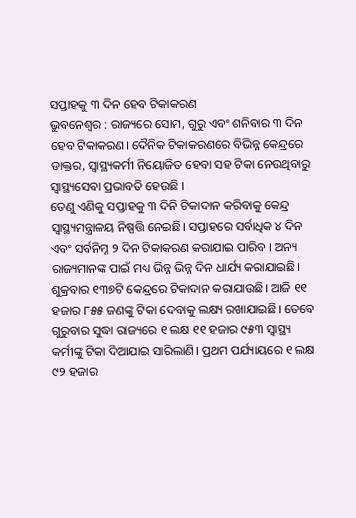ସପ୍ତାହକୁ ୩ ଦିନ ହେବ ଟିକାକରଣ
ଭୁବନେଶ୍ବର : ରାଜ୍ୟରେ ସୋମ, ଗୁରୁ ଏବଂ ଶନିବାର ୩ ଦିନ ହେବ ଟିକାକରଣ। ଦୈନିକ ଟିକାକରଣରେ ବିଭିନ୍ନ କେନ୍ଦ୍ରରେ ଡାକ୍ତର, ସ୍ବାସ୍ଥ୍ୟକର୍ମୀ ନିୟୋଜିତ ହେବା ସହ ଟିକା ନେଉଥିବାରୁ ସ୍ବାସ୍ଥ୍ୟସେବା ପ୍ରଭାବତି ହେଉଛି ।
ତେଣୁ ଏଣିକୁ ସପ୍ତାହକୁ ୩ ଦିନି ଟିକାଦାନ କରିବାକୁ କେନ୍ଦ୍ର ସ୍ବାସ୍ଥ୍ୟମନ୍ତ୍ରାଳୟ ନିଷ୍ପତ୍ତି ନେଇଛି। ସପ୍ତାହରେ ସର୍ବାଧିକ ୪ ଦିନ ଏବଂ ସର୍ବନିମ୍ନ ୨ ଦିନ ଟିକାକରଣ କରାଯାଇ ପାରିବ । ଅନ୍ୟ ରାଜ୍ୟମାନଙ୍କ ପାଇଁ ମଧ୍ୟ ଭିନ୍ନ ଭିନ୍ନ ଦିନ ଧାର୍ଯ୍ୟ କରାଯାଇଛି।
ଶୁକ୍ରବାର ୧୩୭ଟି କେନ୍ଦ୍ରରେ ଟିକାଦାନ କରାଯାଉଛି। ଆଜି ୧୧ ହଜାର ୮୫୫ ଜଣଙ୍କୁ ଟିକା ଦେବାକୁ ଲକ୍ଷ୍ୟ ରଖାଯାଇଛି। ତେବେ ଗୁରୁବାର ସୁଦ୍ଧା ରାଜ୍ୟରେ ୧ ଲକ୍ଷ ୧୧ ହଜାର ୯୫୩ ସ୍ବାସ୍ଥ୍ୟ କର୍ମୀଙ୍କୁ ଟିକା ଦିଆଯାଇ ସାରିଲାଣି। ପ୍ରଥମ ପର୍ଯ୍ୟାୟରେ ୧ ଲକ୍ଷ ୯୨ ହଜାର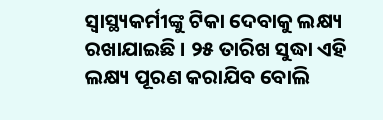ସ୍ବାସ୍ଥ୍ୟକର୍ମୀଙ୍କୁ ଟିକା ଦେବାକୁ ଲକ୍ଷ୍ୟ ରଖାଯାଇଛି । ୨୫ ତାରିଖ ସୁଦ୍ଧା ଏହି ଲକ୍ଷ୍ୟ ପୂରଣ କରାଯିବ ବୋଲି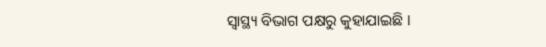ସ୍ବାସ୍ଥ୍ୟ ବିଭାଗ ପକ୍ଷରୁ କୁହାଯାଇଛି ।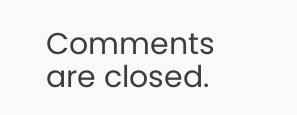Comments are closed.